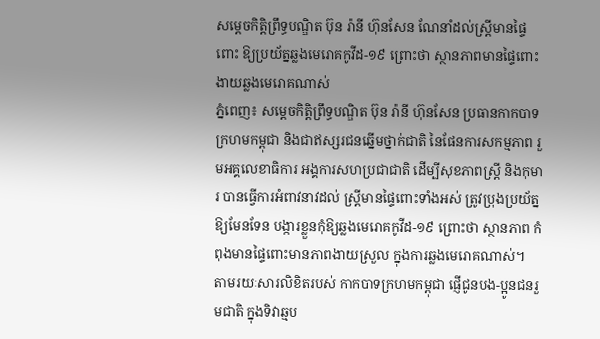សម្តេចកិត្តិព្រឹទ្ធបណ្ឌិត ប៊ុន រ៉ានី ហ៊ុនសែន ណែនាំដល់ស្ត្រីមានផ្ទៃពោះ ឱ្យប្រយ័ត្នឆ្លងមេរោគកូវីដ-១៩ ព្រោះថា ស្ថានភាពមានផ្ទៃពោះ ងាយឆ្លងមេរោគណាស់
ភ្នំពេញ៖ សម្តេចកិត្តិព្រឹទ្ធបណ្ឌិត ប៊ុន រ៉ានី ហ៊ុនសែន ប្រធានកាកបាទក្រហមកម្ពុជា និងជាឥស្សរជនឆ្នើមថ្នាក់ជាតិ នៃផែនការសកម្មភាព រួមអគ្គលេខាធិការ អង្គការសហប្រជាជាតិ ដើម្បីសុខភាពស្រ្តី និងកុមារ បានធ្វើការអំពាវនាវដល់ ស្ត្រីមានផ្ទៃពោះទាំងអស់ ត្រូវប្រុងប្រយ័ត្នឱ្យមែនទែន បង្ការខ្លួនកុំឱ្យឆ្លងមេរោគកូវីដ-១៩ ព្រោះថា ស្ថានភាព កំពុងមានផ្ទៃពោះមានភាពងាយស្រួល ក្នុងការឆ្លងមេរោគណាស់។
តាមរយៈសារលិខិតរបស់ កាកបាទក្រហមកម្ពុជា ផ្ញើជូនបង-ប្អូនជនរួមជាតិ ក្នុងទិវាឆ្មប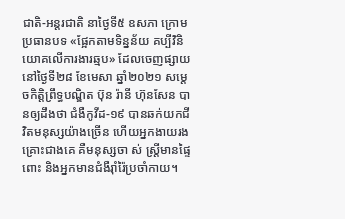ជាតិ-អន្ដរជាតិ នាថ្ងៃទី៥ ឧសភា ក្រោមប្រធានបទ «ផ្អែកតាមទិន្នន័យ គប្បីវិនិយោគលើការងារឆ្មប» ដែលចេញផ្សាយ នៅថ្ងៃទី២៨ ខែមេសា ឆ្នាំ២០២១ សម្តេចកិត្តិព្រឹទ្ធបណ្ឌិត ប៊ុន រ៉ានី ហ៊ុនសែន បានឲ្យដឹងថា ជំងឺកូវីដ-១៩ បានឆក់យកជីវិតមនុស្សយ៉ាងច្រើន ហើយអ្នកងាយរងគ្រោះជាងគេ គឺមនុស្សចា ស់ ស្ត្រីមានផ្ទៃពោះ និងអ្នកមានជំងឺរ៉ាំរ៉ៃប្រចាំកាយ។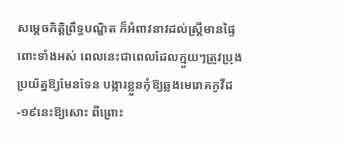សម្តេចកិត្តិព្រឹទ្ធបណ្ឌិត ក៏អំពាវនាវដល់ស្ត្រីមានផ្ទៃពោះទាំងអស់ ពេលនេះជាពេលដែលក្មួយៗត្រូវប្រុងប្រយ័ត្នឱ្យមែនទែន បង្ការខ្លួនកុំឱ្យឆ្លងមេរោគកូវីដ-១៩នេះឱ្យសោះ ពីព្រោះ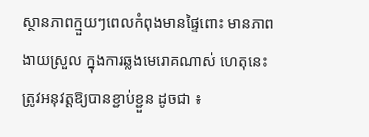ស្ថានភាពក្មួយៗពេលកំពុងមានផ្ទៃពោះ មានភាពងាយស្រួល ក្នុងការឆ្លងមេរោគណាស់ ហេតុនេះត្រូវអនុវត្តឱ្យបានខ្ជាប់ខ្ជួន ដូចជា ៖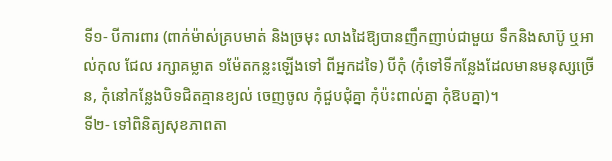ទី១- បីការពារ (ពាក់ម៉ាស់គ្របមាត់ និងច្រមុះ លាងដៃឱ្យបានញឹកញាប់ជាមួយ ទឹកនិងសាប៊ូ ឬអាល់កុល ជែល រក្សាគម្លាត ១ម៉ែតកន្លះឡើងទៅ ពីអ្នកដទៃ) បីកុំ (កុំទៅទីកន្លែងដែលមានមនុស្សច្រើន, កុំនៅកន្លែងបិទជិតគ្មានខ្យល់ ចេញចូល កុំជួបជុំគ្នា កុំប៉ះពាល់គ្នា កុំឱបគ្នា)។
ទី២- ទៅពិនិត្យសុខភាពតា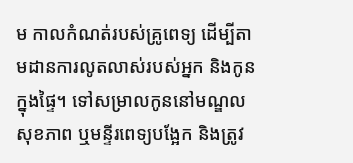ម កាលកំណត់របស់គ្រូពេទ្យ ដើម្បីតាមដានការលូតលាស់របស់អ្នក និងកូន ក្នុងផ្ទៃ។ ទៅសម្រាលកូននៅមណ្ឌលសុខភាព ឬមន្ទីរពេទ្យបង្អែក និងត្រូវ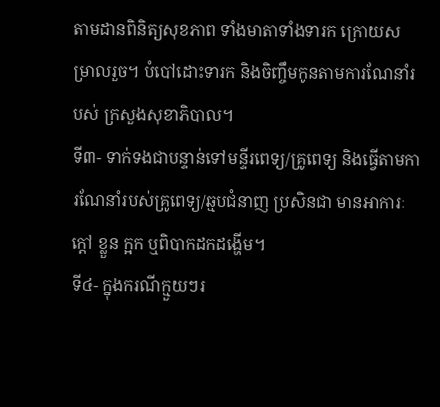តាមដានពិនិត្យសុខភាព ទាំងមាតាទាំងទារក ក្រោយសម្រាលរួច។ បំបៅដោះទារក និងចិញ្ចឹមកូនតាមការណែនាំរបស់ ក្រសួងសុខាភិបាល។
ទី៣- ទាក់ទងជាបន្ទាន់ទៅមន្ទីរពេទ្យ/គ្រូពេទ្យ និងធ្វើតាមការណែនាំរបស់គ្រូពេទ្យ/ឆ្មបជំនាញ ប្រសិនជា មានអាការៈក្តៅ ខ្លួន ក្អក ឬពិបាកដកដង្ហើម។
ទី៤- ក្នុងករណីក្មួយៗរ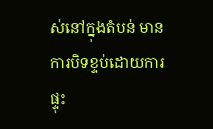ស់នៅក្នុងតំបន់ មានការបិទខ្ទប់ដោយការ ផ្ទុះ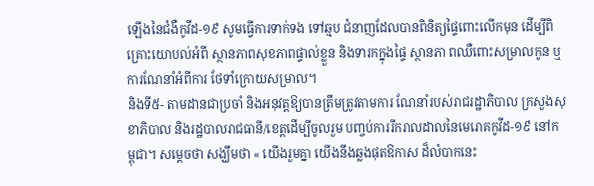ឡើងនៃជំងឺកូវីដ-១៩ សូមធ្វើការទាក់ទង ទៅឆ្មប ជំនាញដែលបានពិនិត្យផ្ទៃពោះលើកមុន ដើម្បីពិគ្រោះយោបល់អំពី ស្ថានភាពសុខភាពផ្ទាល់ខ្លួន និងទារកក្នុងផ្ទៃ ស្ថានភា ពឈឺពោះសម្រាលកូន ឬការណែនាំអំពីការ ថែទាំក្រោយសម្រាល។
និងទី៥- តាមដានជាប្រចាំ និងអនុវត្តឱ្យបានត្រឹមត្រូវតាមការ ណែនាំរបស់រាជរដ្ឋាភិបាល ក្រសួងសុខាភិបាល និងរដ្ឋបាលរាជធានី/ខេត្តដើម្បីចូលរួម បញ្ចប់ការរីករាលដាលនៃមេរោគកូវីដ-១៩ នៅកម្ពុជា។ សម្ដេចថា សង្ឃឹមថា « យើងរួមគ្នា យើងនឹងឆ្លងផុតឱកាស ដ៏លំបាកនេះ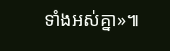ទាំងអស់គ្នា»៕